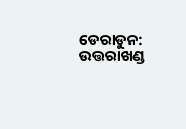ଡେରାଡୁନ: ଉତ୍ତରାଖଣ୍ଡ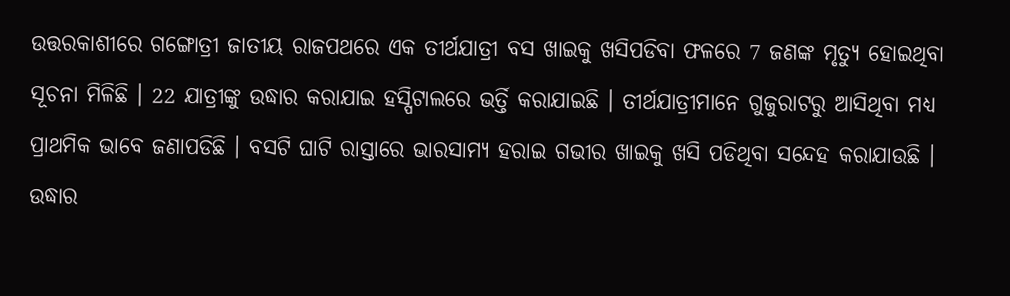ଉତ୍ତରକାଶୀରେ ଗଙ୍ଗୋତ୍ରୀ ଜାତୀୟ ରାଜପଥରେ ଏକ ତୀର୍ଥଯାତ୍ରୀ ବସ ଖାଇକୁ ଖସିପଡିବା ଫଳରେ 7 ଜଣଙ୍କ ମୃତ୍ୟୁ ହୋଇଥିବା ସୂଚନା ମିଳିଛି । 22 ଯାତ୍ରୀଙ୍କୁ ଉଦ୍ଧାର କରାଯାଇ ହସ୍ପିଟାଲରେ ଭର୍ତ୍ତି କରାଯାଇଛି । ତୀର୍ଥଯାତ୍ରୀମାନେ ଗୁଜୁରାଟରୁ ଆସିଥିବା ମଧ୍ୟ ପ୍ରାଥମିକ ଭାବେ ଜଣାପଡିଛି । ବସଟି ଘାଟି ରାସ୍ତାରେ ଭାରସାମ୍ୟ ହରାଇ ଗଭୀର ଖାଇକୁ ଖସି ପଡିଥିବା ସନ୍ଦେହ କରାଯାଉଛି । ଉଦ୍ଧାର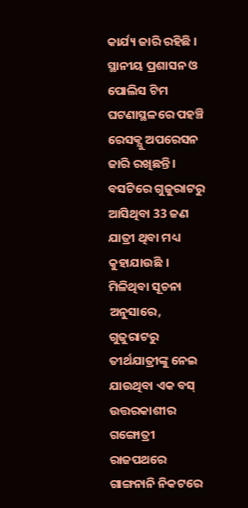କାର୍ଯ୍ୟ ଜାରି ରହିଛି । ସ୍ଥାନୀୟ ପ୍ରଶାସନ ଓ ପୋଲିସ ଟିମ ଘଟଣାସ୍ଥଳରେ ପହଞ୍ଚି ରେସକ୍ଯୁ ଅପରେସନ ଜାରି ରଖିଛନ୍ତି । ବସଟିରେ ଗୁଜୁରାଟରୁ ଆସିଥିବା 33 ଜଣ ଯାତ୍ରୀ ଥିବା ମଧ୍ୟ କୁହାଯାଉଛି ।
ମିଳିଥିବା ସୂଚନା ଅନୁସାରେ, ଗୁଜୁରାଟରୁ ତୀର୍ଥଯାତ୍ରୀଙ୍କୁ ନେଇ ଯାଉଥିବା ଏକ ବସ୍ ଉତ୍ତରକାଶୀର ଗଙ୍ଗୋତ୍ରୀ ରାଜପଥରେ ଗାଙ୍ଗନାନି ନିକଟରେ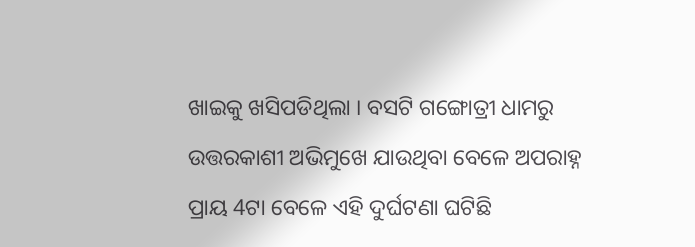ଖାଇକୁ ଖସିପଡିଥିଲା । ବସଟି ଗଙ୍ଗୋତ୍ରୀ ଧାମରୁ ଉତ୍ତରକାଶୀ ଅଭିମୁଖେ ଯାଉଥିବା ବେଳେ ଅପରାହ୍ନ ପ୍ରାୟ 4ଟା ବେଳେ ଏହି ଦୁର୍ଘଟଣା ଘଟିଛି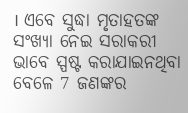। ଏବେ ସୁଦ୍ଧା ମୃତାହତଙ୍କ ସଂଖ୍ୟା ନେଇ ସରାକରୀ ଭାବେ ସ୍ପଷ୍ଟ କରାଯାଇନଥିବା ବେଳେ 7 ଜଣଙ୍କର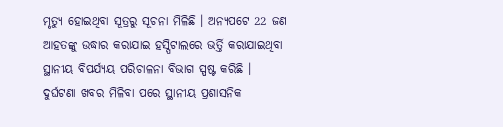ମୃତ୍ୟୁ ହୋଇଥିବା ସୂତ୍ରରୁ ସୂଚନା ମିଳିଛି । ଅନ୍ୟପଟେ 22 ଜଣ ଆହତଙ୍କୁ ଉଦ୍ଧାର କରାଯାଇ ହସ୍ପିଟାଲରେ ଭର୍ତ୍ତି କରାଯାଇଥିବା ସ୍ଥାନୀୟ ବିପର୍ଯ୍ୟୟ ପରିଚାଳନା ବିଭାଗ ସ୍ପଷ୍ଟ କରିଛି ।
ଦୁର୍ଘଟଣା ଖବର ମିଳିବା ପରେ ସ୍ଥାନୀୟ ପ୍ରଶାସନିକ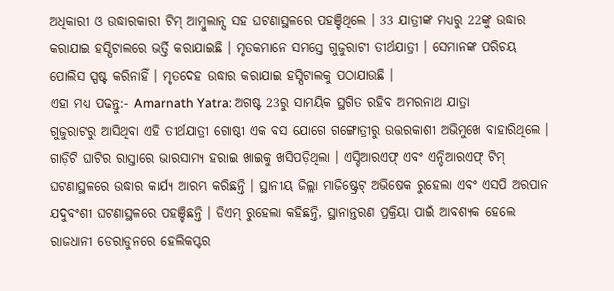ଅଧିକାରୀ ଓ ଉଦ୍ଧାରକାରୀ ଟିମ୍ ଆମ୍ବୁଲାନ୍ସ ସହ ଘଟଣାସ୍ଥଳରେ ପହଞ୍ଚିଥିଲେ । 33 ଯାତ୍ରୀଙ୍କ ମଧ୍ୟରୁ 22ଙ୍କୁ ଉଦ୍ଧାର କରାଯାଇ ହସ୍ପିଟାଲରେ ଭର୍ତ୍ତି କରାଯାଇଛି । ମୃତକମାନେ ସମସ୍ତେ ଗୁଜୁରାଟୀ ତୀର୍ଥଯାତ୍ରୀ । ସେମାନଙ୍କ ପରିଚୟ ପୋଲିସ ସ୍ପଷ୍ଟ କରିନାହିଁ । ମୃତଦେହ ଉଦ୍ଧାର କରାଯାଇ ହସ୍ପିଟାଲକୁ ପଠାଯାଉଛି ।
ଏହା ମଧ୍ୟ ପଢନ୍ତୁ:- Amarnath Yatra: ଅଗଷ୍ଟ 23ରୁ ସାମୟିକ ସ୍ଥଗିତ ରହିବ ଅମରନାଥ ଯାତ୍ରା
ଗୁଜୁରାଟରୁ ଆସିଥିବା ଏହି ତୀର୍ଥଯାତ୍ରୀ ଗୋଷ୍ଠୀ ଏକ ବସ ଯୋଗେ ଗଙ୍ଗୋତ୍ରୀରୁ ଉତ୍ତରକାଶୀ ଅଭିମୁଖେ ବାହାରିଥିଲେ । ଗାଡ଼ିଟି ଘାଟିର ରାସ୍ତାରେ ଭାରସାମ୍ୟ ହରାଇ ଖାଇକୁ ଖସିପଡ଼ିଥିଲା । ଏସ୍ଡିଆରଏଫ୍ ଏବଂ ଏନ୍ଡିଆରଏଫ୍ ଟିମ୍ ଘଟଣାସ୍ଥଳରେ ଉଦ୍ଧାର କାର୍ଯ୍ୟ ଆରମ୍ଭ କରିଛନ୍ତି । ସ୍ଥାନୀୟ ଜିଲ୍ଲା ମାଜିଷ୍ଟ୍ରେଟ୍ ଅଭିଷେକ ରୁହେଲା ଏବଂ ଏସପି ଅରପାନ ଯଦୁବଂଶୀ ଘଟଣାସ୍ଥଳରେ ପହଞ୍ଚିଛନ୍ତି । ଡିଏମ୍ ରୁହେଲା କହିଛନ୍ତି, ସ୍ଥାନାନ୍ତରଣ ପ୍ରକ୍ରିୟା ପାଇଁ ଆବଶ୍ୟକ ହେଲେ ରାଜଧାନୀ ଡେରାଡୁନରେ ହେଲିକପ୍ଟର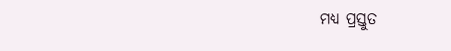ମଧ୍ୟ ପ୍ରସ୍ତୁତ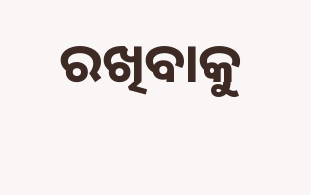ରଖିବାକୁ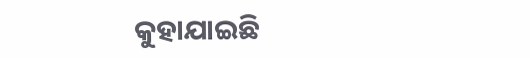କୁହାଯାଇଛି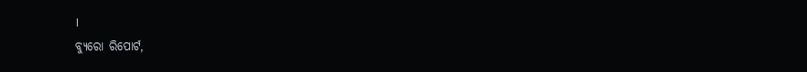।
ବ୍ୟୁରୋ ରିପୋର୍ଟ,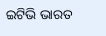ଇଟିଭି ଭାରତ